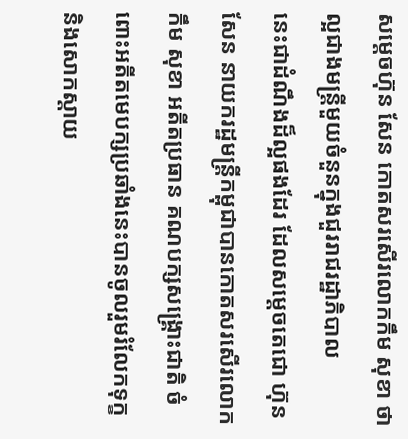សម្តេចហ៊ុន សែន កោតសរសើរលោកកឹម សុខា ថាល្អជាងមន្រ្តីមួយចំនួនក្នុងជួររាជរដ្ឋាភិបាល
នេះជាដំណឹងដ៏ល្អផងដែរ ដែលសម្តេចតេជោ ហ៊ុន សែន នាយករដ្ឋមន្រ្តីកម្ពុជាបានកោតសរសើរលោក កឹម សុខា អតីតប្រធាន គណបក្សសង្រ្គោះជាតិ ចំពោះអតីតមេបក្សប្រឆាំងនេះបានចូលរួមរំលែកទុក្ខ និងសោកស្តាយ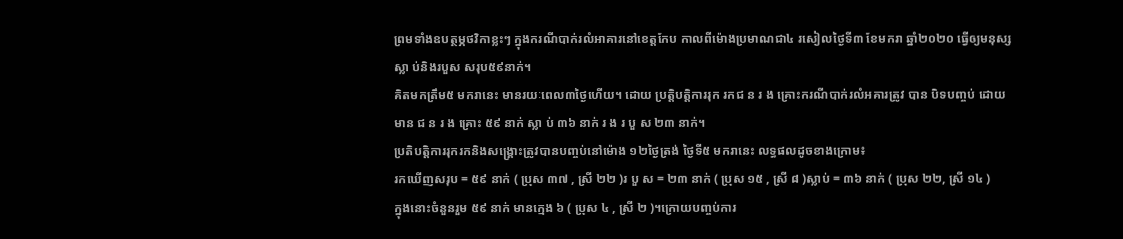ព្រមទាំងឧបត្ថម្ភថវិកាខ្លះៗ ក្នុងករណីបាក់រលំអាគារនៅខេត្តកែប កាលពីម៉ោងប្រមាណជា៤ រសៀលថ្ងៃទី៣ ខែមករា ឆ្នាំ២០២០ ធ្វើឲ្យមនុស្ស ស្លា ប់និងរបួស សរុប៥៩នាក់។
គិតមកត្រឹម៥ មករានេះ មានរយៈពេល៣ថ្ងៃហើយ។ ដោយ ប្រត្តិបត្តិការរុក រកជ ន រ ង គ្រោះករណីបាក់រលំអគារត្រូវ បាន បិទបញ្ចប់ ដោយមាន ជ ន រ ង គ្រោះ ៥៩ នាក់ ស្លា ប់ ៣៦ នាក់ រ ង រ បួ ស ២៣ នាក់។
ប្រតិបត្តិការរុករកនិងសង្គ្រោះត្រូវបានបញ្ចប់នៅម៉ោង ១២ថ្ងៃត្រង់ ថ្ងៃទី៥ មករានេះ លទ្ធផលដូចខាងក្រោម៖
រកឃេីញសរុប = ៥៩ នាក់ ( ប្រុស ៣៧ , ស្រី ២២ )រ បួ ស = ២៣ នាក់ ( ប្រុស ១៥ , ស្រី ៨ )ស្លាប់ = ៣៦ នាក់ ( ប្រុស ២២, ស្រី ១៤ )
ក្នុងនោះចំនួនរួម ៥៩ នាក់ មានក្មេង ៦ ( ប្រុស ៤ , ស្រី ២ )។ក្រោយបញ្ចប់ការ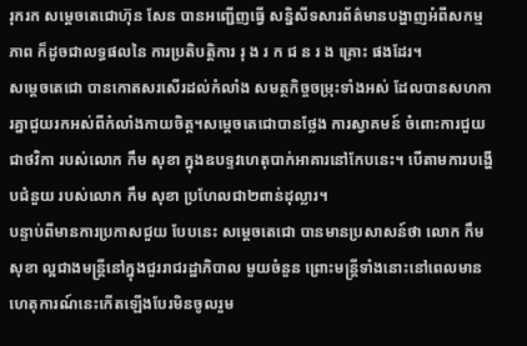រុករក សម្ដេចតេជោហ៊ុន សែន បានអញ្ជើញធ្វើ សន្និសីទសារព័ត៌មានបង្ហាញអំពីសកម្មភាព ក៏ដូចជាលទ្ធផលនៃ ការប្រតិបត្តិការ រុ ង រ ក ជ ន រ ង គ្រោះ ផងដែរ។
សម្តេចតេជោ បានកោតសរសើរដល់កំលាំង សមត្ថកិច្ចចម្រុះទាំងអស់ ដែលបានសហការគ្នាជួយរកអស់ពីកំលាំងកាយចិត្ត។សម្តេចតេជោបានថ្លែង ការស្វាគមន៍ ចំពោះការជួយជាថវិកា របស់លោក កឹម សុខា ក្នុងឧបទ្ទវហេតុបាក់អាគារនៅកែបនេះ។ បើតាមការបង្ហើបជំនួយ របស់លោក កឹម សុខា ប្រហែលជា២ពាន់ដុល្លារ។
បន្ទាប់ពីមានការប្រកាសជួយ បែបនេះ សម្តេចតេជោ បានមានប្រសាសន៍ថា លោក កឹម សុខា ល្អជាងមន្រ្តីនៅក្នុងជួររាជរដ្ឋាភិបាល មួយចំនួន ព្រោះមន្រ្តីទាំងនោះនៅពេលមានហេតុការណ៍នេះកើតឡើងបែរមិនចូលរួម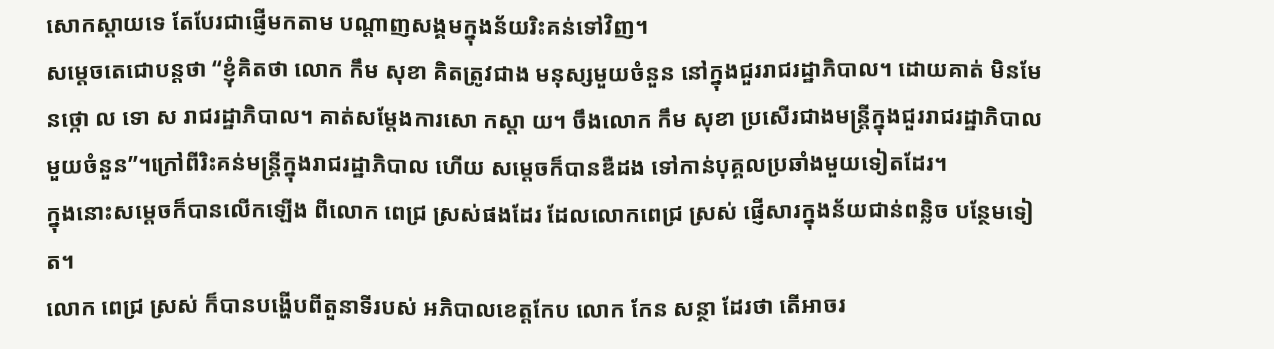សោកស្តាយទេ តែបែរជាផ្ញើមកតាម បណ្តាញសង្គមក្នុងន័យរិះគន់ទៅវិញ។
សម្តេចតេជោបន្តថា “ខ្ញុំគិតថា លោក កឹម សុខា គិតត្រូវជាង មនុស្សមួយចំនួន នៅក្នុងជួររាជរដ្ឋាភិបាល។ ដោយគាត់ មិនមែនថ្កោ ល ទោ ស រាជរដ្ឋាភិបាល។ គាត់សម្តែងការសោ កស្តា យ។ ចឹងលោក កឹម សុខា ប្រសើរជាងមន្រ្តីក្នុងជួររាជរដ្ឋាភិបាល មួយចំនួន”។ក្រៅពីរិះគន់មន្រ្តីក្នុងរាជរដ្ឋាភិបាល ហើយ សម្តេចក៏បានឌឺដង ទៅកាន់បុគ្គលប្រឆាំងមួយទៀតដែរ។
ក្នុងនោះសម្តេចក៏បានលើកឡើង ពីលោក ពេជ្រ ស្រស់ផងដែរ ដែលលោកពេជ្រ ស្រស់ ផ្ញើសារក្នុងន័យជាន់ពន្លិច បន្ថែមទៀត។
លោក ពេជ្រ ស្រស់ ក៏បានបង្ហើបពីតួនាទីរបស់ អភិបាលខេត្តកែប លោក កែន សន្ថា ដែរថា តើអាចរ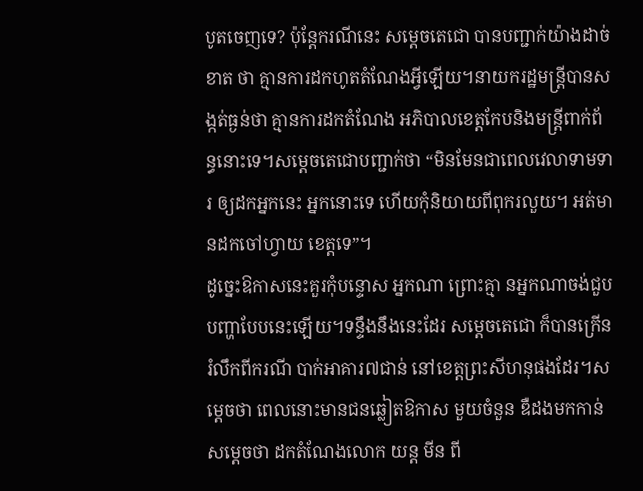បូតចេញទេ? ប៉ុន្តែករណីនេះ សម្តេចតេជោ បានបញ្ជាក់យ៉ាងដាច់ខាត ថា គ្មានការដកហូតតំណែងអ្វីឡើយ។នាយករដ្ឋមន្រ្តីបានសង្កត់ធ្ងន់ថា គ្មានការដកតំណែង អភិបាលខេត្តកែបនិងមន្រ្តីពាក់ព័ន្ធនោះទេ។សម្តេចតេជោបញ្ជាក់ថា “មិនមែនជាពេលវេលាទាមទារ ឲ្យដកអ្នកនេះ អ្នកនោះទេ ហើយកុំនិយាយពីពុករលួយ។ អត់មានដកចៅហ្វាយ ខេត្តទេ”។
ដូច្នេះឱកាសនេះគួរកុំបន្ទោស អ្នកណា ព្រោះគ្មា នអ្នកណាចង់ជួប បញ្ហាបែបនេះឡើយ។ទន្ទឹងនឹងនេះដែរ សម្តេចតេជោ ក៏បានក្រើនរំលឹកពីករណី បាក់អាគារ៧ជាន់ នៅខេត្តព្រះសីហនុផងដែរ។សម្តេចថា ពេលនោះមានជនឆ្លៀតឱកាស មួយចំនួន ឌឺដងមកកាន់សម្តេចថា ដកតំណែងលោក យន្ត មីន ពី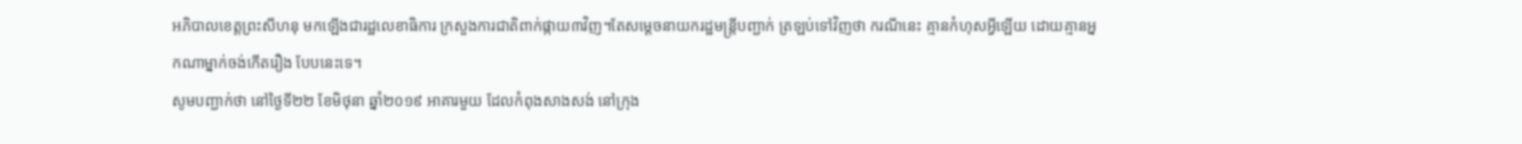អភិបាលខេត្តព្រះសីហនុ មកឡើងជារដ្ឋលេខាធិការ ក្រសួងការជាតិពាក់ផ្កាយ៣វិញ។តែសម្តេចនាយករដ្ឋមន្រ្តីបញ្ជាក់ ត្រឡប់ទៅវិញថា ករណីនេះ គ្មានកំហុសអ្វីឡើយ ដោយគ្មានអ្នកណាម្នាក់ចង់កើតរឿង បែបនេះទេ។
សូមបញ្ជាក់ថា នៅថ្ងៃទី២២ ខែមិថុនា ឆ្នាំ២០១៩ អាគារមួយ ដែលកំពុងសាងសង់ នៅក្រុង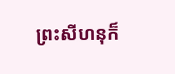ព្រះសីហនុក៏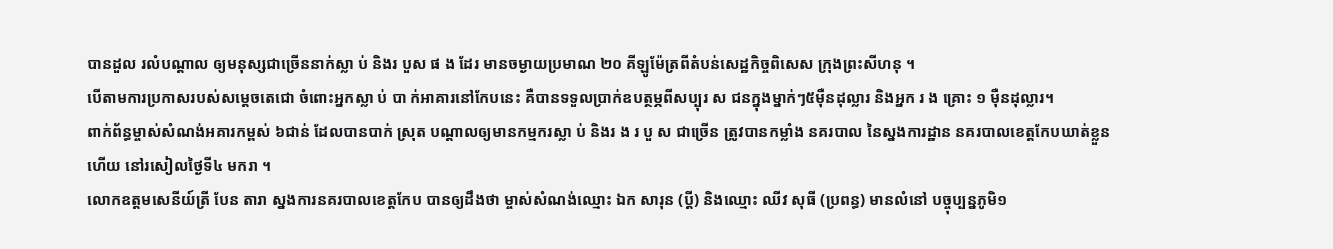បានដួល រលំបណ្តាល ឲ្យមនុស្សជាច្រើននាក់ស្លា ប់ និងរ បួស ផ ង ដែរ មានចម្ងាយប្រមាណ ២០ គីឡូម៉ែត្រពីតំបន់សេដ្ឋកិច្ចពិសេស ក្រុងព្រះសីហនុ ។
បើតាមការប្រកាសរបស់សម្តេចតេជោ ចំពោះអ្នកស្លា ប់ បា ក់អាគារនៅកែបនេះ គឺបានទទួលប្រាក់ឧបត្ថម្ភពីសប្បុរ ស ជនក្នុងម្នាក់ៗ៥ម៉ឺនដុល្លារ និងអ្នក រ ង គ្រោះ ១ ម៉ឺនដុល្លារ។
ពាក់ព័ន្ធម្ចាស់សំណង់អគារកម្ពស់ ៦ជាន់ ដែលបានបាក់ ស្រុត បណ្តាលឲ្យមានកម្មករស្លា ប់ និងរ ង រ បួ ស ជាច្រើន ត្រូវបានកម្លាំង នគរបាល នៃស្នងការដ្ឋាន នគរបាលខេត្តកែបឃាត់ខ្លួនហើយ នៅរសៀលថ្ងៃទី៤ មករា ។
លោកឧត្តមសេនីយ៍ត្រី បែន តារា ស្នងការនគរបាលខេត្តកែប បានឲ្យដឹងថា ម្ចាស់សំណង់ឈ្មោះ ឯក សារុន (ប្តី) និងឈ្មោះ ឈីវ សុធី (ប្រពន្ធ) មានលំនៅ បច្ចុប្បន្នភូមិ១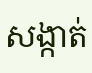សង្កាត់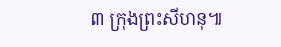៣ ក្រុងព្រះសីហនុ៕